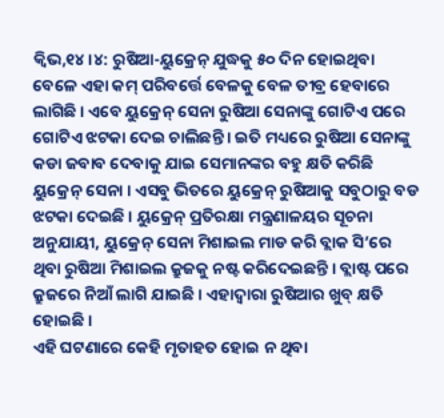କ୍ୱିଭ,୧୪ ।୪: ରୁଷିଆ-ୟୁକ୍ରେନ୍ ଯୁଦ୍ଧକୁ ୫୦ ଦିନ ହୋଇଥିବା ବେଳେ ଏହା କମ୍ ପରିବର୍ତ୍ତେ ବେଳକୁ ବେଳ ତୀବ୍ର ହେବାରେ ଲାଗିଛି । ଏବେ ୟୁକ୍ରେନ୍ ସେନା ରୁଷିଆ ସେନାଙ୍କୁ ଗୋଟିଏ ପରେ ଗୋଟିଏ ଝଟକା ଦେଇ ଚାଲିଛନ୍ତି । ଇତି ମଧ୍ୟରେ ରୁଷିଆ ସେନାଙ୍କୁ କଡା ଜବାବ ଦେବାକୁ ଯାଇ ସେମାନଙ୍କର ବହୁ କ୍ଷତି କରିଛି ୟୁକ୍ରେନ୍ ସେନା । ଏସବୁ ଭିତରେ ୟୁକ୍ରେନ୍ ରୁଷିଆକୁ ସବୁଠାରୁ ବଡ ଝଟକା ଦେଇଛି । ୟୁକ୍ରେନ୍ ପ୍ରତିରକ୍ଷା ମନ୍ତ୍ରଣାଳୟର ସୂଚନା ଅନୁଯାୟୀ, ୟୁକ୍ରେନ୍ ସେନା ମିଶାଇଲ ମାଡ କରି ବ୍ଲାକ ସି’ରେ ଥିବା ରୁଷିଆ ମିଶାଇଲ କ୍ରୁଜକୁ ନଷ୍ଟ କରିଦେଇଛନ୍ତି । ବ୍ଲାଷ୍ଟ ପରେ କ୍ରୁଜରେ ନିଆଁ ଲାଗି ଯାଇଛି । ଏହାଦ୍ୱାରା ରୁଷିଆର ଖୁବ୍ କ୍ଷତି ହୋଇଛି ।
ଏହି ଘଟଣାରେ କେହି ମୃତାହତ ହୋଇ ନ ଥିବା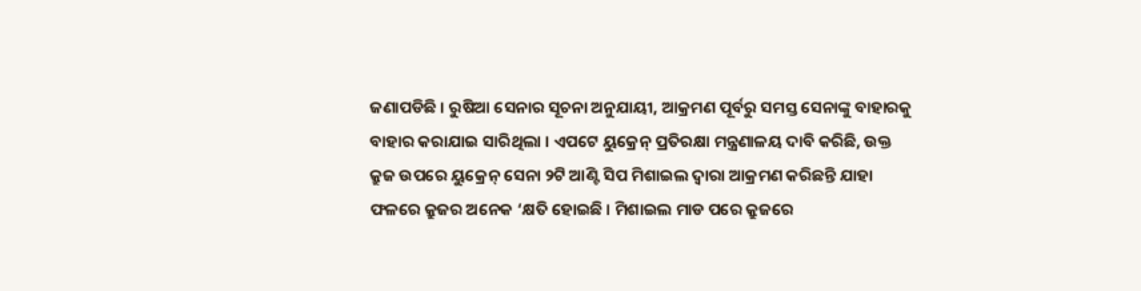ଜଣାପଡିଛି । ରୁଷିଆ ସେନାର ସୂଚନା ଅନୁଯାୟୀ, ଆକ୍ରମଣ ପୂର୍ବରୁ ସମସ୍ତ ସେନାଙ୍କୁ ବାହାରକୁ ବାହାର କରାଯାଇ ସାରିଥିଲା । ଏପଟେ ୟୁକ୍ରେନ୍ ପ୍ରତିରକ୍ଷା ମନ୍ତ୍ରଣାଳୟ ଦାବି କରିଛି, ଉକ୍ତ କ୍ରୁଜ ଉପରେ ୟୁକ୍ରେନ୍ ସେନା ୨ଟି ଆଣ୍ଟି ସିପ ମିଶାଇଲ ଦ୍ୱାରା ଆକ୍ରମଣ କରିଛନ୍ତି ଯାହା ଫଳରେ କ୍ରୁଜର ଅନେକ ‘କ୍ଷତି ହୋଇଛି । ମିଶାଇଲ ମାଡ ପରେ କ୍ରୁଜରେ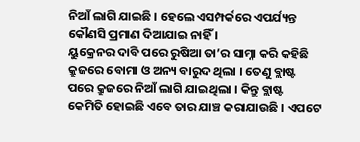ନିଆଁ ଲାଗି ଯାଇଛି । ହେଲେ ଏସମ୍ପର୍କରେ ଏପର୍ଯ୍ୟନ୍ତ କୌଣସି ପ୍ରମାଣ ଦିଆଯାଇ ନାହିଁ ।
ୟୁକ୍ରେନର ଦାବି ପରେ ରୁଷିଆ ତା’ର ସାମ୍ନା କରି କହିଛି କ୍ରୁଜରେ ବୋମା ଓ ଅନ୍ୟ ବାରୁଦ ଥିଲା । ତେଣୁ ବ୍ଲାଷ୍ଟ ପରେ କ୍ରୁଜରେ ନିଆଁ ଲାଗି ଯାଇଥିଲା । କିନ୍ତୁ ବ୍ଲାଷ୍ଟ କେମିତି ହୋଇଛି ଏବେ ତାର ଯାଞ୍ଚ କରାଯାଉଛି । ଏପଟେ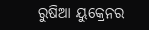ରୁଷିଆ ୟୁକ୍ରେନର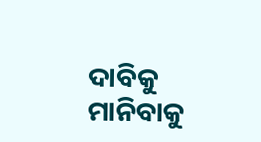ଦାବିକୁ ମାନିବାକୁ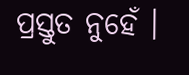ପ୍ରସ୍ତୁତ ନୁହେଁ ।